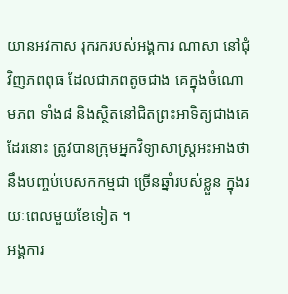យានអវកាស រុករករបស់អង្គការ ណាសា នៅជុំវិញភពពុធ ដែលជាភពតូចជាង គេក្នុងចំណោមភព ទាំង៨ និងស្ថិតនៅជិតព្រះអាទិត្យជាងគេដែរនោះ ត្រូវបានក្រុមអ្នកវិទ្យាសាស្ត្រអះអាងថា នឹងបញ្ចប់បេសកកម្មជា ច្រើនឆ្នាំរបស់ខ្លួន ក្នុងរយៈពេលមួយខែទៀត ។
អង្គការ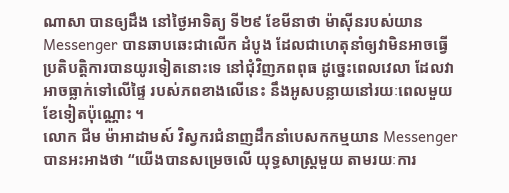ណាសា បានឲ្យដឹង នៅថ្ងៃអាទិត្យ ទី២៩ ខែមីនាថា ម៉ាស៊ីនរបស់យាន Messenger បានឆាបឆេះជាលើក ដំបូង ដែលជាហេតុនាំឲ្យវាមិនអាចធ្វើប្រតិបត្តិការបានយូរទៀតនោះទេ នៅជុំវិញភពពុធ ដូច្នេះពេលវេលា ដែលវា អាចធ្លាក់ទៅលើផ្ទៃ របស់ភពខាងលើនេះ នឹងអូសបន្លាយនៅរយៈពេលមួយខែទៀតប៉ុណ្ណោះ ។
លោក ជីម ម៉ាអាដាមស៍ វិស្វករជំនាញដឹកនាំបេសកកម្មយាន Messenger បានអះអាងថា “យើងបានសម្រេចលើ យុទ្ធសាស្ត្រមួយ តាមរយៈការ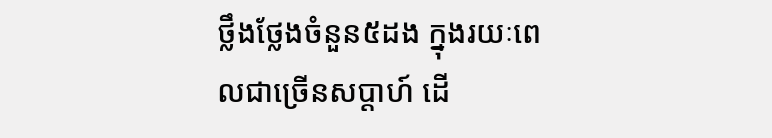ថ្លឹងថ្លែងចំនួន៥ដង ក្នុងរយៈពេលជាច្រើនសប្តាហ៍ ដើ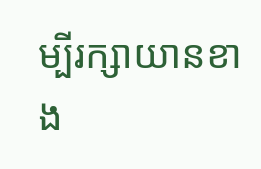ម្បីរក្សាយានខាង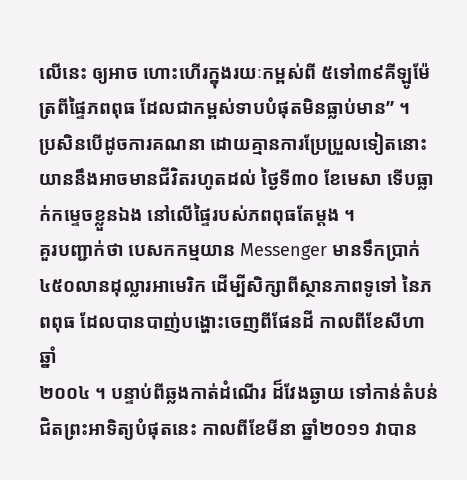លើនេះ ឲ្យអាច ហោះហើរក្នុងរយៈកម្ពស់ពី ៥ទៅ៣៩គីឡូម៉ែត្រពីផ្ទៃភពពុធ ដែលជាកម្ពស់ទាបបំផុតមិនធ្លាប់មាន” ។
ប្រសិនបើដូចការគណនា ដោយគ្មានការប្រែប្រួលទៀតនោះ យាននឹងអាចមានជីវិតរហូតដល់ ថ្ងៃទី៣០ ខែមេសា ទើបធ្លាក់កម្ទេចខ្លួនឯង នៅលើផ្ទៃរបស់ភពពុធតែម្តង ។
គួរបញ្ជាក់ថា បេសកកម្មយាន Messenger មានទឹកប្រាក់ ៤៥០លានដុល្លារអាមេរិក ដើម្បីសិក្សាពីស្ថានភាពទូទៅ នៃភពពុធ ដែលបានបាញ់បង្ហោះចេញពីផែនដី កាលពីខែសីហាឆ្នាំ
២០០៤ ។ បន្ទាប់ពីឆ្លងកាត់ដំណើរ ដ៏វែងឆ្ងាយ ទៅកាន់តំបន់ជិតព្រះអាទិត្យបំផុតនេះ កាលពីខែមីនា ឆ្នាំ២០១១ វាបាន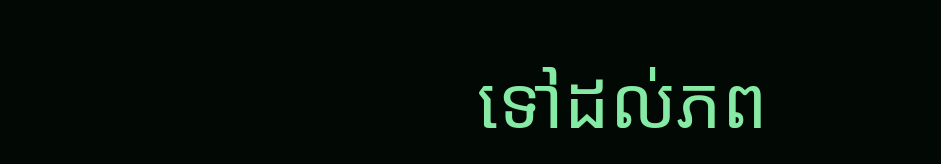ទៅដល់ភព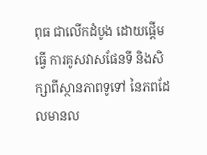ពុធ ជាលើកដំបូង ដោយផ្តើមធ្វើ ការគូសវាសផែនទី និងសិក្សាពីស្ថានភាពទូទៅ នៃភពដែលមានល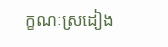ក្ខណៈស្រដៀង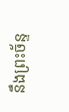នឹងព្រះច័ន្ទ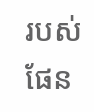របស់ផែន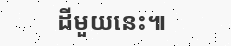ដីមួយនេះ៕